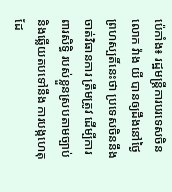ប៉េកាំង៖ រដ្ឋមន្ត្រីការបរទេសចិន លោក វ៉ាង យី បានឲ្យដឹងនៅថ្ងៃព្រហស្បតិ៍នេះថា ប្រទេសចិននឹងចាត់វិធានការ ត្រឹមត្រូវ ដើម្បីការពារសិទ្ធិ របស់ខ្លួនស្របតាមច្បាប់ និងឆ្លើយតបទៅនឹង ការបង្កហេតុ ដែ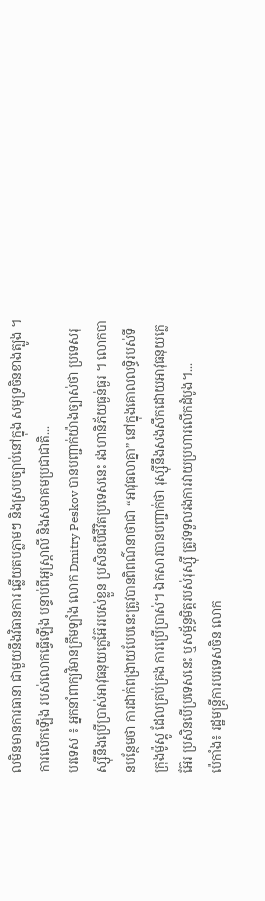លមិនមានការធានា ជាមួយនឹងវិធានការ ឆ្លើយតបភ្លាមៗ និងស្របច្បាប់នៅក្នុង សមុទ្រចិនខាងត្បូង ។ ការលើកឡើង របស់លោកធ្វើឡើង បន្ទាប់ពីអូស្ត្រាលី និងសមាគមប្រជាជាតិ...
បរទេស ៖ អ្នកនាំពាក្យវិមានក្រឹមឡាំង លោក Dmitry Peskov បានបញ្ជាក់យ៉ាងច្បាស់ថា ប្រទេសរុស្ស៊ីនឹងប្រើប្រាស់អាវុធនុយក្លេអ៊ែររបស់ខ្លួន ប្រសិនបើជីវិតប្រទេសនេះ រងហានិភ័យធ្ងន់ធ្ងរ ។ លោកបានបន្ថែមថា ការដាក់ពង្រាយបែបនេះត្រូវបានពិពណ៌នាថាជា “អាវុធលាគ្នា” នៅក្នុងគោលលទ្ធិរបស់ទីក្រុងម៉ូស្គូ ដែលគ្រប់គ្រង ការប្រើប្រាស់។ ឯកសារបានបញ្ជាក់ថា រុស្ស៊ីនឹងសងសឹកដោយអាវុធនុយក្លេអ៊ែរ ប្រសិនបើប្រទេសនេះ ឬសម្ព័ន្ធមិត្តរបស់រុស្ស៊ី ត្រូវទទួលរងការវាយប្រហារលើកដំបូង។...
ប៉េកាំង៖ រដ្ឋមន្ត្រីការបរទេសចិន លោក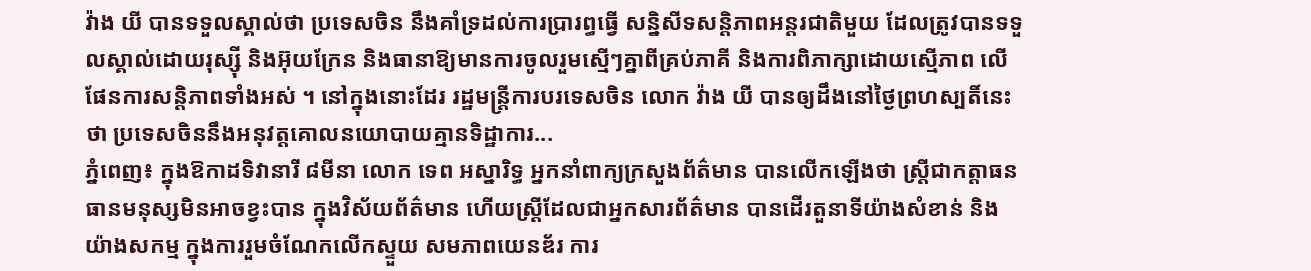វ៉ាង យី បានទទួលស្គាល់ថា ប្រទេសចិន នឹងគាំទ្រដល់ការប្រារព្ធធ្វើ សន្និសីទសន្តិភាពអន្តរជាតិមួយ ដែលត្រូវបានទទួលស្គាល់ដោយរុស្ស៊ី និងអ៊ុយក្រែន និងធានាឱ្យមានការចូលរួមស្មើៗគ្នាពីគ្រប់ភាគី និងការពិភាក្សាដោយស្មើភាព លើផែនការសន្តិភាពទាំងអស់ ។ នៅក្នុងនោះដែរ រដ្ឋមន្ត្រីការបរទេសចិន លោក វ៉ាង យី បានឲ្យដឹងនៅថ្ងៃព្រហស្បតិ៍នេះថា ប្រទេសចិននឹងអនុវត្តគោលនយោបាយគ្មានទិដ្ឋាការ...
ភ្នំពេញ៖ ក្នុងឱកាដទិវានារី ៨មីនា លោក ទេព អស្នារិទ្ធ អ្នកនាំពាក្យក្រសួងព័ត៌មាន បានលើកឡើងថា ស្ត្រីជាកត្តាធនធានមនុស្សមិនអាចខ្វះបាន ក្នុងវិស័យព័ត៌មាន ហើយស្រ្តីដែលជាអ្នកសារព័ត៌មាន បានដើរតួនាទីយ៉ាងសំខាន់ និងយ៉ាងសកម្ម ក្នុងការរួមចំណែកលើកស្ទួយ សមភាពយេនឌ័រ ការ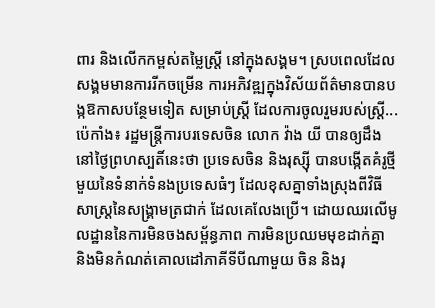ពារ និងលើកកម្ពស់តម្លៃស្ត្រី នៅក្នុងសង្គម។ ស្របពេលដែលសង្គមមានការរីកចម្រើន ការអភិវឌ្ឍក្នុងវិស័យព័ត៌មានបានបង្កឱកាសបន្ថែមទៀត សម្រាប់ស្ត្រី ដែលការចូលរួមរបស់ស្ត្រី...
ប៉េកាំង៖ រដ្ឋមន្ត្រីការបរទេសចិន លោក វ៉ាង យី បានឲ្យដឹងនៅថ្ងៃព្រហស្បតិ៍នេះថា ប្រទេសចិន និងរុស្ស៊ី បានបង្កើតគំរូថ្មីមួយនៃទំនាក់ទំនងប្រទេសធំៗ ដែលខុសគ្នាទាំងស្រុងពីវិធីសាស្រ្តនៃសង្គ្រាមត្រជាក់ ដែលគេលែងប្រើ។ ដោយឈរលើមូលដ្ឋាននៃការមិនចងសម្ព័ន្ធភាព ការមិនប្រឈមមុខដាក់គ្នា និងមិនកំណត់គោលដៅភាគីទីបីណាមួយ ចិន និងរុ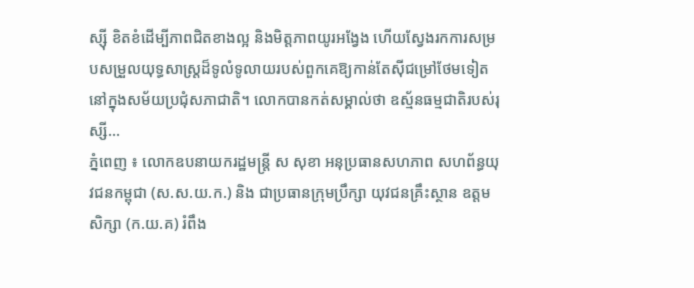ស្ស៊ី ខិតខំដើម្បីភាពជិតខាងល្អ និងមិត្តភាពយូរអង្វែង ហើយស្វែងរកការសម្របសម្រួលយុទ្ធសាស្ត្រដ៏ទូលំទូលាយរបស់ពួកគេឱ្យកាន់តែស៊ីជម្រៅថែមទៀត នៅក្នុងសម័យប្រជុំសភាជាតិ។ លោកបានកត់សម្គាល់ថា ឧស្ម័នធម្មជាតិរបស់រុស្សី...
ភ្នំពេញ ៖ លោកឧបនាយករដ្ឋមន្រ្តី ស សុខា អនុប្រធានសហភាព សហព័ន្ធយុវជនកម្ពុជា (ស.ស.យ.ក.) និង ជាប្រធានក្រុមប្រឹក្សា យុវជនគ្រឹះស្ថាន ឧត្តមសិក្សា (ក.យ.គ) រំពឹង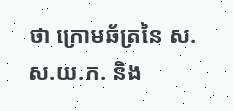ថា ក្រោមឆ័ត្រនៃ ស.ស.យ.ក. និង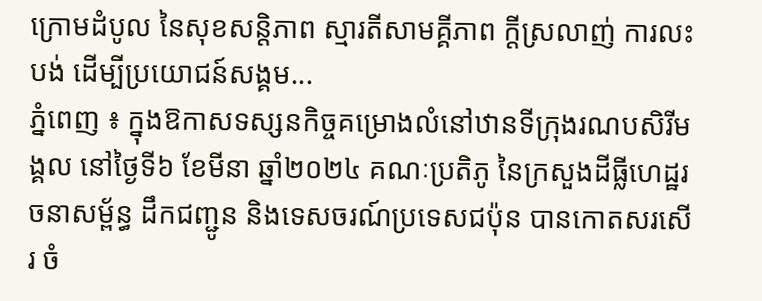ក្រោមដំបូល នៃសុខសន្តិភាព ស្មារតីសាមគ្គីភាព ក្តីស្រលាញ់ ការលះបង់ ដើម្បីប្រយោជន៍សង្គម...
ភ្នំពេញ ៖ ក្នុងឱកាសទស្សនកិច្ចគម្រោងលំនៅឋានទីក្រុងរណបសិរីមង្គល នៅថ្ងៃទី៦ ខែមីនា ឆ្នាំ២០២៤ គណៈប្រតិភូ នៃក្រសួងដីធ្លីហេដ្ឋរចនាសម្ព័ន្ធ ដឹកជញ្ជូន និងទេសចរណ៍ប្រទេសជប៉ុន បានកោតសរសើរ ចំ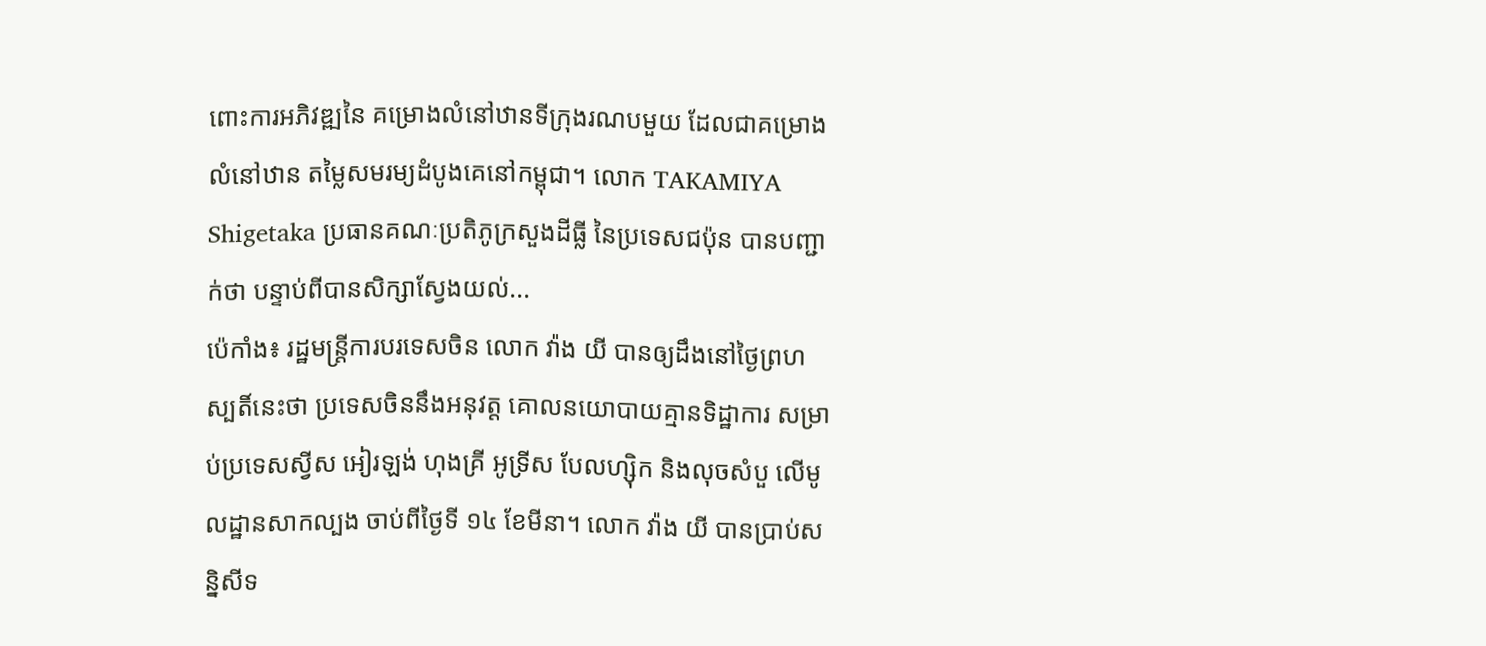ពោះការអភិវឌ្ឍនៃ គម្រោងលំនៅឋានទីក្រុងរណបមួយ ដែលជាគម្រោងលំនៅឋាន តម្លៃសមរម្យដំបូងគេនៅកម្ពុជា។ លោក TAKAMIYA Shigetaka ប្រធានគណៈប្រតិភូក្រសួងដីធ្លី នៃប្រទេសជប៉ុន បានបញ្ជាក់ថា បន្ទាប់ពីបានសិក្សាស្វែងយល់...
ប៉េកាំង៖ រដ្ឋមន្ត្រីការបរទេសចិន លោក វ៉ាង យី បានឲ្យដឹងនៅថ្ងៃព្រហស្បតិ៍នេះថា ប្រទេសចិននឹងអនុវត្ត គោលនយោបាយគ្មានទិដ្ឋាការ សម្រាប់ប្រទេសស្វីស អៀរឡង់ ហុងគ្រី អូទ្រីស បែលហ្ស៊ិក និងលុចសំបួ លើមូលដ្ឋានសាកល្បង ចាប់ពីថ្ងៃទី ១៤ ខែមីនា។ លោក វ៉ាង យី បានប្រាប់សន្និសីទ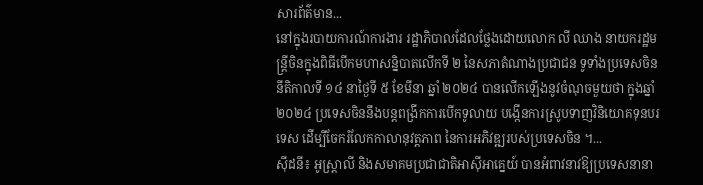សារព័ត៌មាន...
នៅក្នុងរបាយការណ៍ការងារ រដ្ឋាភិបាលដែលថ្លែងដោយលោក លី ឈាង នាយករដ្ឋមន្ត្រីចិនក្នុងពិធីបើកមហាសន្និបាតលើកទី ២ នៃសភាតំណាងប្រជាជន ទូទាំងប្រទេសចិននីតិកាលទី ១៤ នាថ្ងៃទី ៥ ខែមីនា ឆ្នាំ ២០២៤ បានលើកឡើងនូវចំណុចមួយថា ក្នុងឆ្នាំ ២០២៤ ប្រទេសចិននឹងបន្តពង្រីកការបើកទូលាយ បង្កើនការស្រូបទាញវិនិយោគទុនបរទេស ដើម្បីចែករំលែកកាលានុវត្តភាព នៃការអភិវឌ្ឍរបស់ប្រទេសចិន ។...
ស៊ីដនី៖ អូស្ត្រាលី និងសមាគមប្រជាជាតិអាស៊ីអាគ្នេយ៍ បានអំពាវនាវឱ្យប្រទេសនានា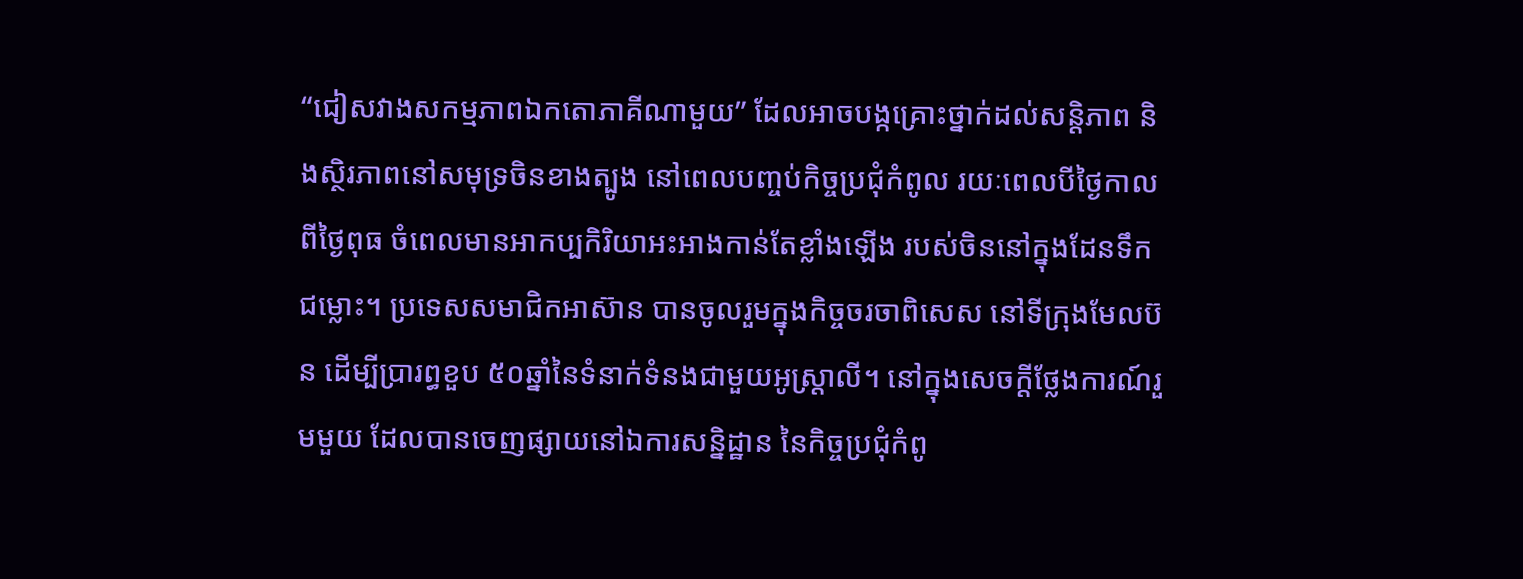“ជៀសវាងសកម្មភាពឯកតោភាគីណាមួយ” ដែលអាចបង្កគ្រោះថ្នាក់ដល់សន្តិភាព និងស្ថិរភាពនៅសមុទ្រចិនខាងត្បូង នៅពេលបញ្ចប់កិច្ចប្រជុំកំពូល រយៈពេលបីថ្ងៃកាលពីថ្ងៃពុធ ចំពេលមានអាកប្បកិរិយាអះអាងកាន់តែខ្លាំងឡើង របស់ចិននៅក្នុងដែនទឹកជម្លោះ។ ប្រទេសសមាជិកអាស៊ាន បានចូលរួមក្នុងកិច្ចចរចាពិសេស នៅទីក្រុងមែលប៊ន ដើម្បីប្រារព្ធខួប ៥០ឆ្នាំនៃទំនាក់ទំនងជាមួយអូស្ត្រាលី។ នៅក្នុងសេចក្តីថ្លែងការណ៍រួមមួយ ដែលបានចេញផ្សាយនៅឯការសន្និដ្ឋាន នៃកិច្ចប្រជុំកំពូ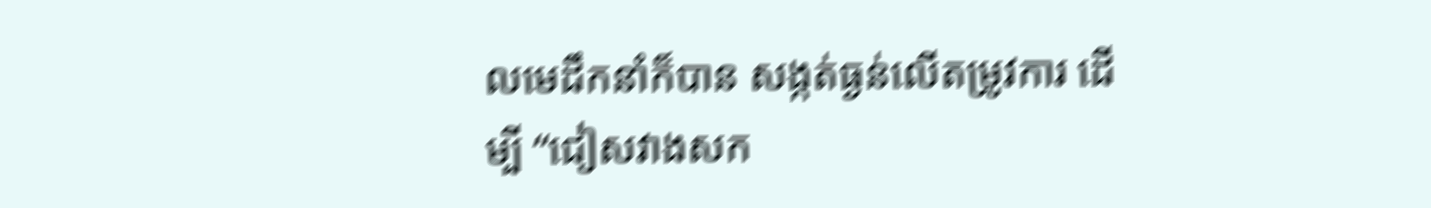លមេដឹកនាំក៏បាន សង្កត់ធ្ងន់លើតម្រូវការ ដើម្បី “ជៀសវាងសក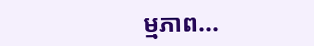ម្មភាព...